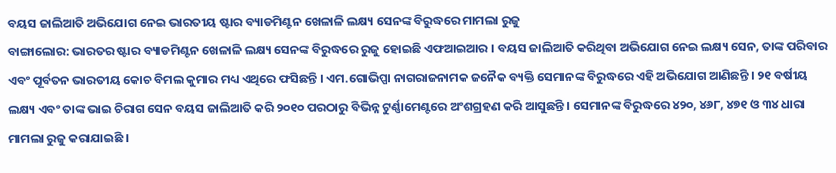ବୟସ ଜାଲିଆତି ଅଭିଯୋଗ ନେଇ ଭାରତୀୟ ଷ୍ଟାର ବ୍ୟାଡମିଣ୍ଟନ ଖେଳାଳି ଲକ୍ଷ୍ୟ ସେନଙ୍କ ବିରୁଦ୍ଧରେ ମାମଲା ରୁଜୁ
ବାଙ୍ଗାଲୋର: ଭାରତର ଷ୍ଟାର ବ୍ୟାଡମିଣ୍ଟନ ଖେଳାଳି ଲକ୍ଷ୍ୟ ସେନଙ୍କ ବିରୁଦ୍ଧରେ ରୁଜୁ ହୋଇଛି ଏଫଆଇଆର । ବୟସ ଜାଲିଆତି କରିଥିବା ଅଭିଯୋଗ ନେଇ ଲକ୍ଷ୍ୟ ସେନ, ତାଙ୍କ ପରିବାର ଏବଂ ପୂର୍ବତନ ଭାରତୀୟ କୋଚ ବିମଲ କୁମାର ମଧ୍ୟ ଏଥିରେ ଫସିଛନ୍ତି । ଏମ.ଗୋଭିପ୍ପା ନାଗରାଜନାମକ ଜନୈକ ବ୍ୟକ୍ତି ସେମାନଙ୍କ ବିରୁଦ୍ଧରେ ଏହି ଅଭିଯୋଗ ଆଣିଛନ୍ତି । ୨୧ ବର୍ଷୀୟ ଲକ୍ଷ୍ୟ ଏବଂ ତାଙ୍କ ଭାଇ ଚିରାଗ ସେନ ବୟସ ଜାଲିଆତି କରି ୨୦୧୦ ପରଠାରୁ ବିଭିନ୍ନ ଟୁର୍ଣ୍ଣାମେଣ୍ଟରେ ଅଂଶଗ୍ରହଣ କରି ଆସୁଛନ୍ତି । ସେମାନଙ୍କ ବିରୁଦ୍ଧରେ ୪୨୦, ୪୬୮, ୪୭୧ ଓ ୩୪ ଧାରା ମାମଲା ରୁଜୁ କରାଯାଇଛି ।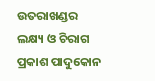ଉତରାଖଣ୍ଡର ଲକ୍ଷ୍ୟ ଓ ଚିରାଗ ପ୍ରକାଶ ପାଦୁକୋନ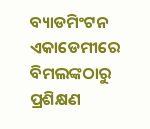ବ୍ୟାଡମିଂଟନ ଏକାଡେମୀରେ ବିମଲଙ୍କଠାରୁ ପ୍ରଶିକ୍ଷଣ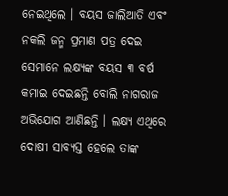ନେଇଥିଲେ । ବୟସ ଜାଲିଆତି ଏବଂ ନକଲି ଜନ୍ମ ପ୍ରମାଣ ପତ୍ର ଦେଇ ସେମାନେ ଲକ୍ଷ୍ୟଙ୍କ ବୟସ ୩ ବର୍ଷ କମାଇ ଦେଇଛନ୍ତି ବୋଲି ନାଗରାଜ ଅଭିଯୋଗ ଆଣିଛନ୍ତି । ଲକ୍ଷ୍ୟ ଏଥିରେ ଦୋଷୀ ସାବ୍ୟସ୍ତ ହେଲେ ତାଙ୍କ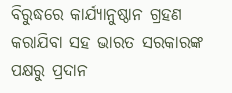ବିରୁଦ୍ଧରେ କାର୍ଯ୍ୟାନୁଷ୍ଠାନ ଗ୍ରହଣ କରାଯିବା ସହ ଭାରତ ସରକାରଙ୍କ ପକ୍ଷରୁ ପ୍ରଦାନ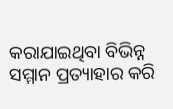କରାଯାଇଥିବା ବିଭିନ୍ନ ସମ୍ମାନ ପ୍ରତ୍ୟାହାର କରି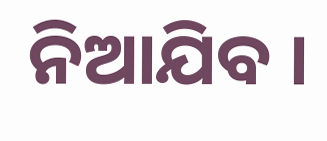ନିଆଯିବ ।